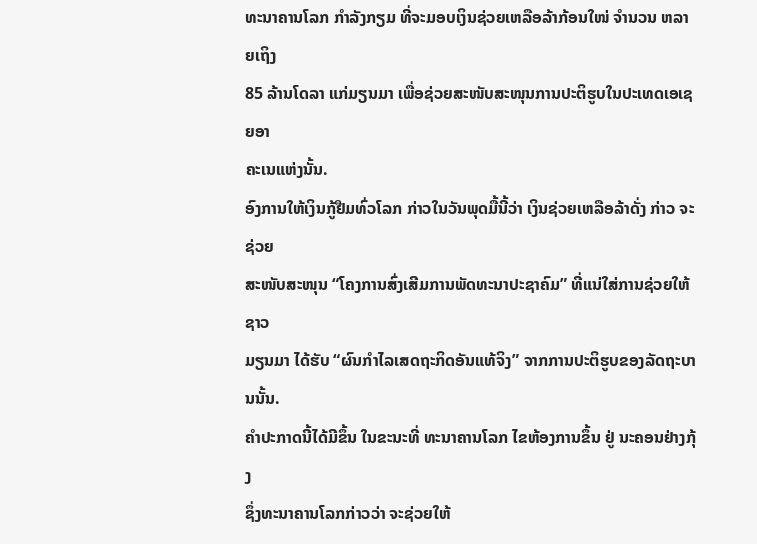ທະນາຄານໂລກ ກໍາລັງກຽມ ທີ່ຈະມອບເງິນຊ່ວຍເຫລືອລ້າກ້ອນໃໜ່ ຈໍານວນ ຫລາຍເຖິງ
85 ລ້ານໂດລາ ແກ່ມຽນມາ ເພື່ອຊ່ວຍສະໜັບສະໜຸນການປະຕິຮູບໃນປະເທດເອເຊຍອາ
ຄະເນແຫ່ງນັ້ນ.
ອົງການໃຫ້ເງິນກູ້ຢືມທົ່ວໂລກ ກ່າວໃນວັນພຸດມື້ນີ້ວ່າ ເງິນຊ່ວຍເຫລືອລ້າດັ່ງ ກ່າວ ຈະຊ່ວຍ
ສະໜັບສະໜຸນ “ໂຄງການສົ່ງເສີມການພັດທະນາປະຊາຄົມ” ທີ່ແນ່ໃສ່ການຊ່ວຍໃຫ້ຊາວ
ມຽນມາ ໄດ້ຮັບ “ຜົນກໍາໄລເສດຖະກິດອັນແທ້ຈິງ” ຈາກການປະຕິຮູບຂອງລັດຖະບານນັ້ນ.
ຄໍາປະກາດນີ້ໄດ້ມີຂຶ້ນ ໃນຂະນະທີ່ ທະນາຄານໂລກ ໄຂຫ້ອງການຂຶ້ນ ຢູ່ ນະຄອນຢ່າງກຸ້ງ
ຊຶ່ງທະນາຄານໂລກກ່າວວ່າ ຈະຊ່ວຍໃຫ້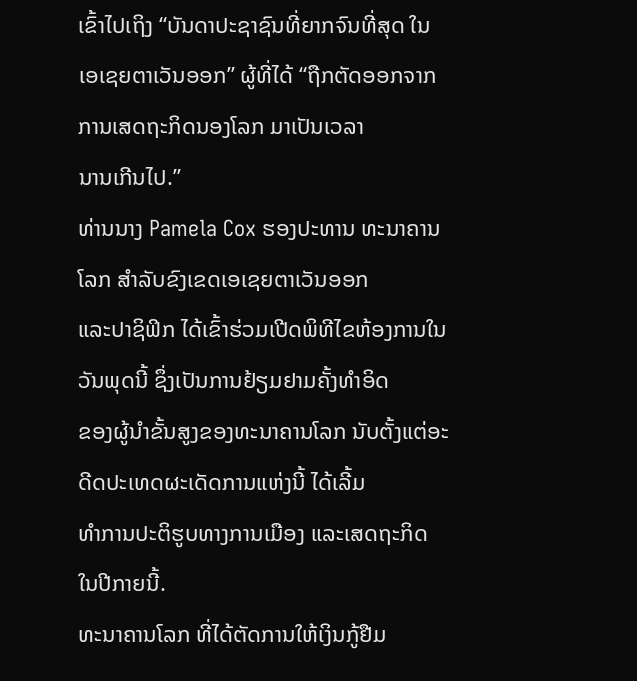ເຂົ້າໄປເຖິງ “ບັນດາປະຊາຊົນທີ່ຍາກຈົນທີ່ສຸດ ໃນ
ເອເຊຍຕາເວັນອອກ” ຜູ້ທີ່ໄດ້ “ຖືກຕັດອອກຈາກການເສດຖະກິດນອງໂລກ ມາເປັນເວລາ
ນານເກີນໄປ.”
ທ່ານນາງ Pamela Cox ຮອງປະທານ ທະນາຄານໂລກ ສໍາລັບຂົງເຂດເອເຊຍຕາເວັນອອກ
ແລະປາຊິຟິກ ໄດ້ເຂົ້າຮ່ວມເປີດພິທີໄຂຫ້ອງການໃນວັນພຸດນີ້ ຊຶ່ງເປັນການຢ້ຽມຢາມຄັ້ງທໍາອິດ
ຂອງຜູ້ນໍາຂັ້ນສູງຂອງທະນາຄານໂລກ ນັບຕັ້ງແຕ່ອະດີດປະເທດຜະເດັດການແຫ່ງນີ້ ໄດ້ເລີ້ມ
ທໍາການປະຕິຮູບທາງການເມືອງ ແລະເສດຖະກິດ ໃນປີກາຍນີ້.
ທະນາຄານໂລກ ທີ່ໄດ້ຕັດການໃຫ້ເງິນກູ້ຢືມ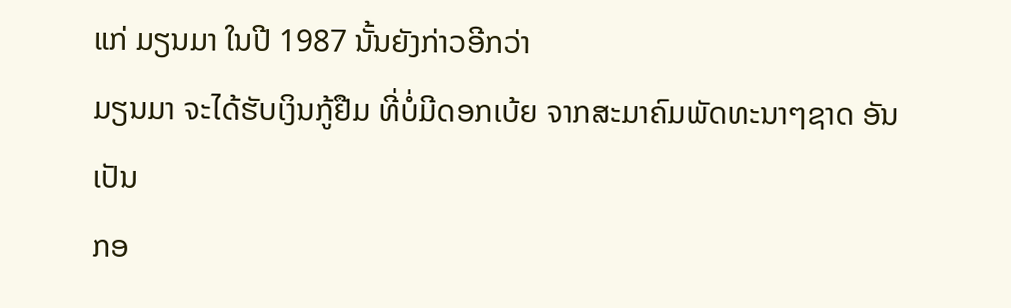ແກ່ ມຽນມາ ໃນປີ 1987 ນັ້ນຍັງກ່າວອີກວ່າ
ມຽນມາ ຈະໄດ້ຮັບເງິນກູ້ຢືມ ທີ່ບໍ່ມີດອກເບ້ຍ ຈາກສະມາຄົມພັດທະນາໆຊາດ ອັນເປັນ
ກອ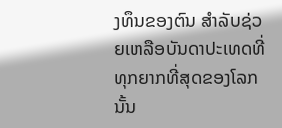ງທຶນຂອງຕົນ ສໍາລັບຊ່ວຍເຫລືອບັນດາປະເທດທີ່ທຸກຍາກທີ່ສຸດຂອງໂລກນັ້ນ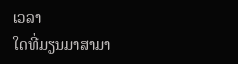ເວລາ
ໃດທີ່ມຽນມາສາມາ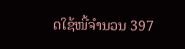ດໃຊ້ໜີ້ຈໍານວນ 397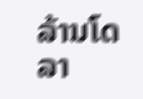ລ້ານໂດລາ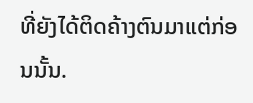ທີ່ຍັງໄດ້ຕິດຄ້າງຕົນມາແຕ່ກ່ອນນັ້ນ.